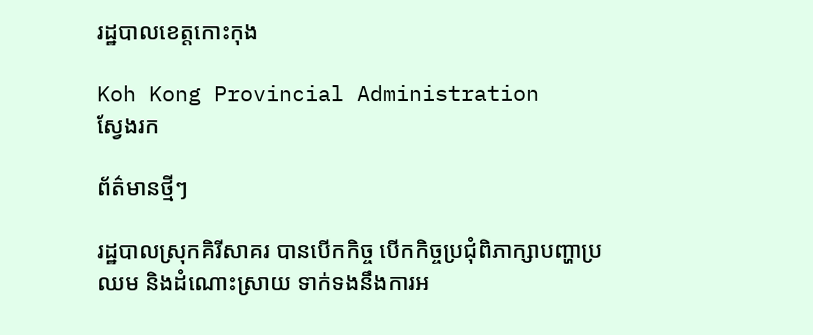រដ្ឋបាលខេត្តកោះកុង

Koh Kong Provincial Administration
ស្វែងរក

ព័ត៌មានថ្មីៗ

រដ្ឋបាលស្រុកគិរីសាគរ បានបើកកិច្ច បើកកិច្ចប្រជុំពិភាក្សាបញ្ហាប្រឈម និងដំណោះស្រាយ ទាក់ទងនឹងការអ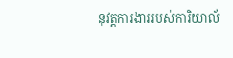នុវត្តការងាររបស់ការិយាល័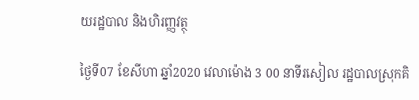យរដ្ឋបាល និងហិរញ្ញវត្ថុ

ថ្ងៃទី07 ខែសីហា ឆ្នាំ2020 វេលាម៉ោង 3 00 នាទីរសៀល រដ្ឋបាលស្រុកគិ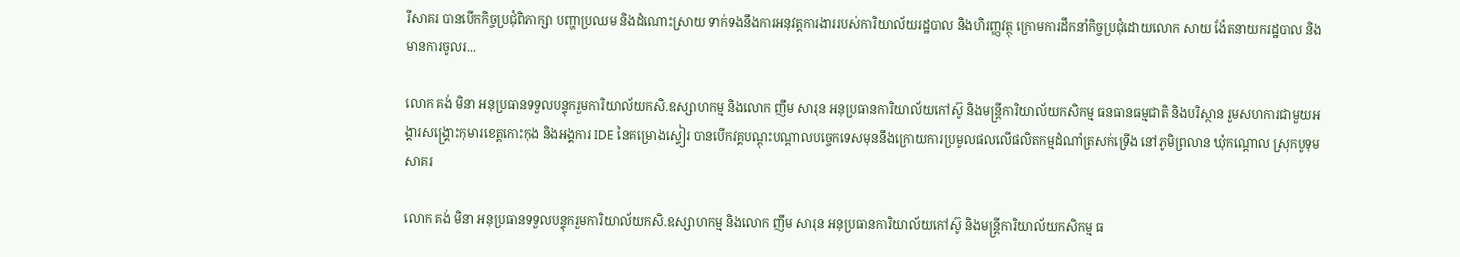រីសាគរ បានបើកកិច្ចប្រជុំពិភាក្សា បញ្ហាប្រឈម និងដំណោះស្រាយ ទាក់ទងនឹងការអនុវត្តការងាររបស់ការិយាល័យរដ្ឋបាល និងហិរញ្ញវត្ថុ ក្រោមការដឹកនាំកិច្ចប្រជុំដោយលោក សាយ ង៉ែតនាយករដ្ឋបាល និងមានការចូលរ...

លោក គង់ មិនា អនុប្រធានទទួលបន្ទុករួមការិយាល័យកសិ.ឧស្សាហកម្ម និងលោក ញឹម សារុន អនុប្រធានការិយាល័យកៅស៊ូ និងមន្ត្រីការិយាល័យកសិកម្ម ធនធានធម្មជាតិ និងបរិស្ថាន រួមសហការជាមួយអង្គារសង្គ្រោះកុមារខេត្តកោះកុង និងអង្គការ IDE នៃគម្រោងស្ទៀរ បានបើកវគ្គបណ្តុះបណ្តាលបច្ចេកទេសមុននឹងក្រោយការប្រមូលផលលើផលិតកម្មដំណាំត្រសក់ទ្រើង នៅភូមិព្រលាន ឃុំកណ្តោល ស្រុកបូទុមសាគរ

លោក គង់ មិនា អនុប្រធានទទួលបន្ទុករួមការិយាល័យកសិ.ឧស្សាហកម្ម និងលោក ញឹម សារុន អនុប្រធានការិយាល័យកៅស៊ូ និងមន្ត្រីការិយាល័យកសិកម្ម ធ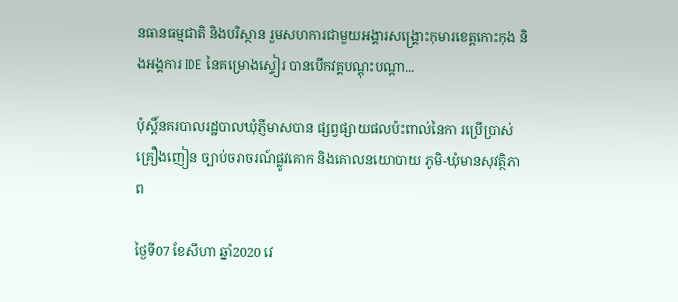នធានធម្មជាតិ និងបរិស្ថាន រួមសហការជាមួយអង្គារសង្គ្រោះកុមារខេត្តកោះកុង និងអង្គការ IDE នៃគម្រោងស្ទៀរ បានបើកវគ្គបណ្តុះបណ្តា...

ប៉ុស្តិ៍នគរបាលរដ្ឋបាលឃុំភ្ញីមាសបាន ផ្សព្វផ្សាយផលប៉ះពាល់នៃកា រប្រេីប្រាស់គ្រឿងញៀន ច្បាប់ចរាចរណ៍ផ្លូវគោក និងគោលនយោបាយ ភូមិ-ឃុំមានសុវត្ថិភាព

ថ្ងៃទី07 ខែសីហា ឆ្នាំ2020 វេ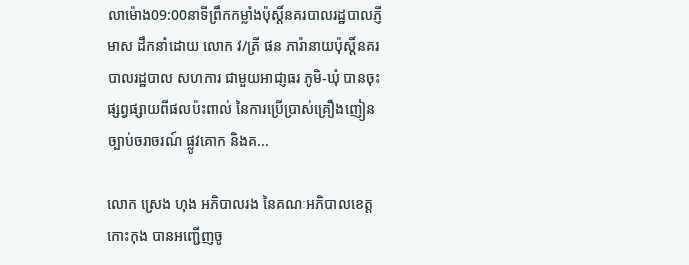លាម៉ោង09:00នាទីព្រឹកកម្លាំងប៉ុស្តិ៍នគរបាលរដ្ឋបាលភ្ញីមាស ដឹកនាំដោយ លោក វ/ត្រី ផន ភារ៉ានាយប៉ុស្តិ៍នគរបាលរដ្ឋបាល សហការ ជាមួយអាជា្ញធរ ភូមិ-ឃុំ បានចុះផ្សព្វផ្សាយពីផលប៉ះពាល់ នៃការប្រើប្រាស់គ្រឿងញៀន ច្បាប់ចរាចរណ៍ ផ្លូវគោក និងគ...

លោក ស្រេង ហុង អភិបាលរង នៃគណៈអភិបាលខេត្តកោះកុង បានអញ្ជើញចូ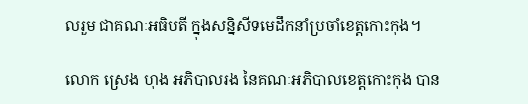លរួម ជាគណៈអធិបតី ក្នុងសន្និសីទមេដឹកនាំប្រចាំខេត្តកោះកុង។

លោក ស្រេង ហុង អភិបាលរង នៃគណៈអភិបាលខេត្តកោះកុង បាន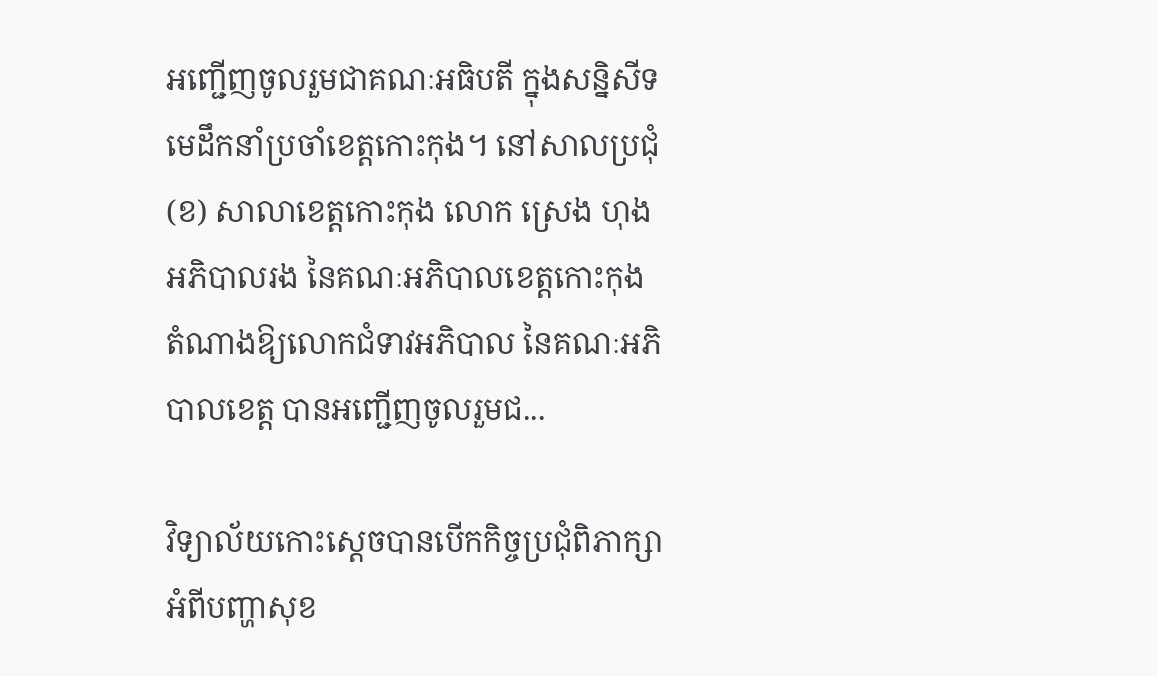អញ្ជើញចូលរួមជាគណៈអធិបតី ក្នុងសន្និសីទមេដឹកនាំប្រចាំខេត្តកោះកុង។ នៅសាលប្រជុំ (ខ) សាលាខេត្តកោះកុង លោក ស្រេង ហុង អភិបាលរង នៃគណៈអភិបាលខេត្តកោះកុង តំណាងឱ្យលោកជំទាវអភិបាល នៃគណៈអភិបាលខេត្ត បានអញ្ជើញចូលរួមជ...

វិទ្យាល័យកោះស្តេចបានបេីកកិច្ចប្រជុំពិភាក្សាអំពីបញ្ហាសុខ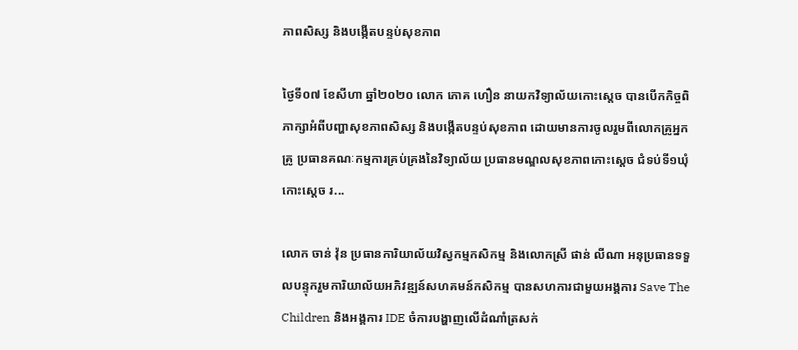ភាពសិស្ស និងបង្កេីតបន្ទប់សុខភាព

ថ្ងៃទី០៧ ខែសីហា ឆ្នាំ២០២០ លោក ភោគ ហឿន នាយកវិទ្យាល័យកោះស្តេច បានបេីកកិច្ចពិភាក្សាអំពីបញ្ហាសុខភាពសិស្ស និងបង្កេីតបន្ទប់សុខភាព ដោយមានការចូលរួមពីលោកគ្រូអ្នកគ្រូ ប្រធានគណៈកម្មការគ្រប់គ្រងនៃវិទ្យាល័យ ប្រធានមណ្ឌលសុខភាពកោះស្ដេច ជំទប់ទី១ឃុំកោះស្ដេច រ...

លោក ចាន់ វ៉ុន ប្រធានការិយាល័យវិស្វកម្មកសិកម្ម និងលោកស្រី ផាន់ លីណា អនុប្រធានទទួលបន្ទុករួមការិយាល័យអភិវឌ្ឍន៍សហគមន៍កសិកម្ម បានសហការជាមួយអង្គការ Save The Children និងអង្គការ IDE ចំការបង្ហាញលើដំណាំត្រសក់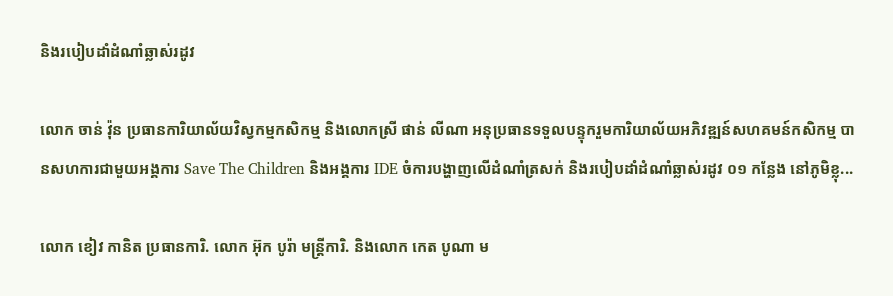និងរបៀបដាំដំណាំឆ្លាស់រដូវ

លោក ចាន់ វ៉ុន ប្រធានការិយាល័យវិស្វកម្មកសិកម្ម និងលោកស្រី ផាន់ លីណា អនុប្រធានទទួលបន្ទុករួមការិយាល័យអភិវឌ្ឍន៍សហគមន៍កសិកម្ម បានសហការជាមួយអង្គការ Save The Children និងអង្គការ IDE ចំការបង្ហាញលើដំណាំត្រសក់ និងរបៀបដាំដំណាំឆ្លាស់រដូវ ០១ កន្លែង នៅភូមិខ្លុ...

លោក ខៀវ កានិត ប្រធានការិ. លោក អ៊ុក បូរ៉ា មន្ត្រីការិ. និងលោក កេត បូណា ម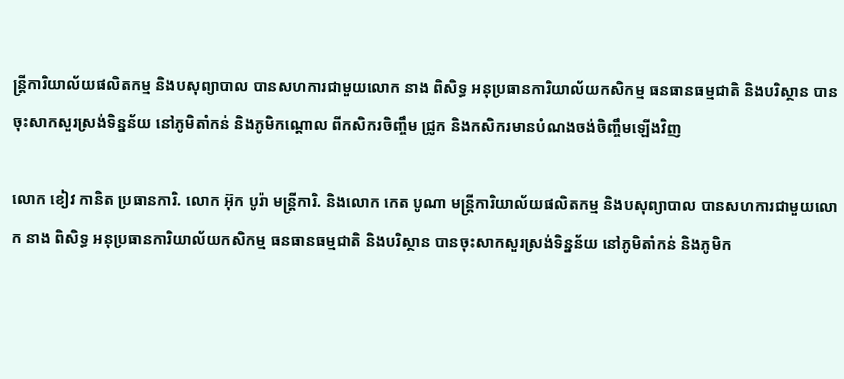ន្ត្រីការិយាល័យផលិតកម្ម និងបសុព្យាបាល បានសហការជាមួយលោក នាង ពិសិទ្ធ អនុប្រធានការិយាល័យកសិកម្ម ធនធានធម្មជាតិ និងបរិស្ថាន បានចុះសាកសួរស្រង់ទិន្នន័យ នៅភូមិតាំកន់ និងភូមិកណ្ដោល ពីកសិករចិញ្ចឹម ជ្រូក និងកសិករមានបំណងចង់ចិញ្ចឹមឡើងវិញ

លោក ខៀវ កានិត ប្រធានការិ. លោក អ៊ុក បូរ៉ា មន្ត្រីការិ. និងលោក កេត បូណា មន្ត្រីការិយាល័យផលិតកម្ម និងបសុព្យាបាល បានសហការជាមួយលោក នាង ពិសិទ្ធ អនុប្រធានការិយាល័យកសិកម្ម ធនធានធម្មជាតិ និងបរិស្ថាន បានចុះសាកសួរស្រង់ទិន្នន័យ នៅភូមិតាំកន់ និងភូមិក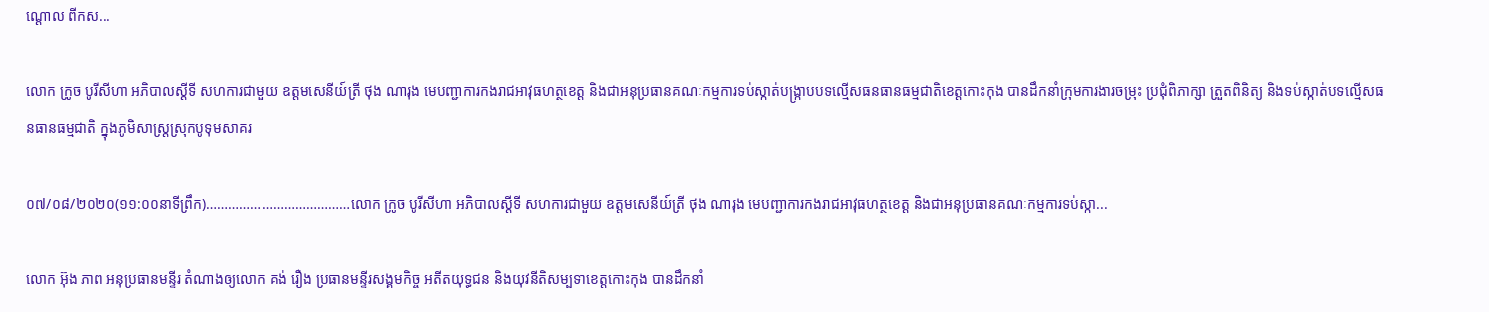ណ្ដោល ពីកស...

លោក ក្រូច បូរីសីហា អភិបាលស្ដីទី សហការជាមួយ ឧត្តមសេនីយ៍ត្រី ថុង ណារុង មេបញ្ជាការកងរាជអាវុធហត្ថខេត្ត និងជាអនុប្រធានគណៈកម្មការទប់ស្កាត់បង្រ្កាបបទល្មើសធនធានធម្មជាតិខេត្តកោះកុង បានដឹកនាំក្រុមការងារចម្រុះ ប្រជុំពិភាក្សា ត្រួតពិនិត្យ និងទប់ស្កាត់បទល្មើសធនធានធម្មជាតិ ក្នុងភូមិសាស្ត្រស្រុកបូទុមសាគរ

០៧/០៨/២០២០(១១:០០នាទីព្រឹក)…………………………………លោក ក្រូច បូរីសីហា អភិបាលស្ដីទី សហការជាមួយ ឧត្តមសេនីយ៍ត្រី ថុង ណារុង មេបញ្ជាការកងរាជអាវុធហត្ថខេត្ត និងជាអនុប្រធានគណៈកម្មការទប់ស្កា...

លោក អ៊ុង ភាព អនុប្រធានមន្ទីរ តំណាងឲ្យលោក គង់ រឿង ប្រធានមន្ទីរសង្គមកិច្ច អតីតយុទ្ធជន និងយុវនីតិសម្បទាខេត្តកោះកុង បានដឹកនាំ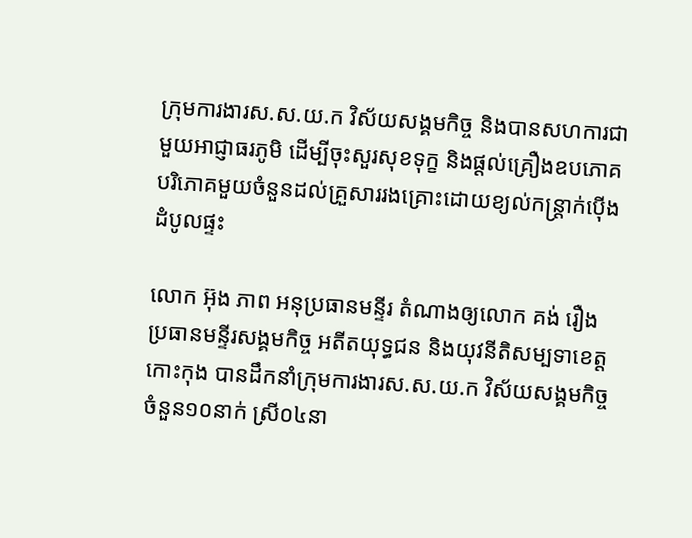ក្រុមការងារស.ស.យ.ក វិស័យសង្គមកិច្ច និងបានសហការជាមួយអាជ្ញាធរភូមិ ដើម្បីចុះសួរសុខទុក្ខ និងផ្តល់គ្រឿងឧបភោគបរិភោគមួយចំនួនដល់គ្រួសាររងគ្រោះដោយខ្យល់កន្ត្រាក់ប៉ើងដំបូលផ្ទះ

លោក អ៊ុង ភាព អនុប្រធានមន្ទីរ តំណាងឲ្យលោក គង់ រឿង ប្រធានមន្ទីរសង្គមកិច្ច អតីតយុទ្ធជន និងយុវនីតិសម្បទាខេត្តកោះកុង បានដឹកនាំក្រុមការងារស.ស.យ.ក វិស័យសង្គមកិច្ចចំនួន១០នាក់ ស្រី០៤នា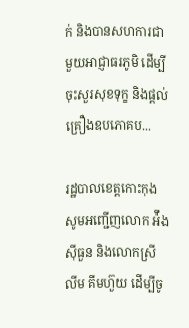ក់ និងបានសហការជាមួយអាជ្ញាធរភូមិ ដើម្បីចុះសួរសុខទុក្ខ និងផ្តល់គ្រឿងឧបភោគប...

រដ្ឋបាលខេត្តកោះកុង សូមអញ្ជើញលោក អ៉ឹង ស៊ីធួន និងលោកស្រី លីម គីមហ៊ួយ ដើម្បីចូ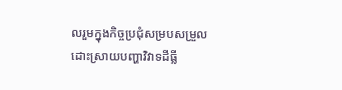លរួមក្នុងកិច្ចប្រជុំសម្របសម្រួលដោះស្រាយបញ្ហាវិវាទដីធ្លី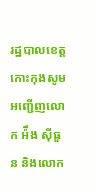រដ្ឋបាលខេត្តកោះកុងសូមអញ្ជើញលោក អ៉ឹង ស៊ីធួន និងលោក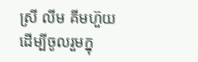ស្រី លីម គីមហ៊ួយ ដើម្បីចូលរួមក្នុ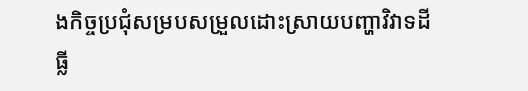ងកិច្ចប្រជុំសម្របសម្រួលដោះស្រាយបញ្ហាវិវាទដីធ្លី